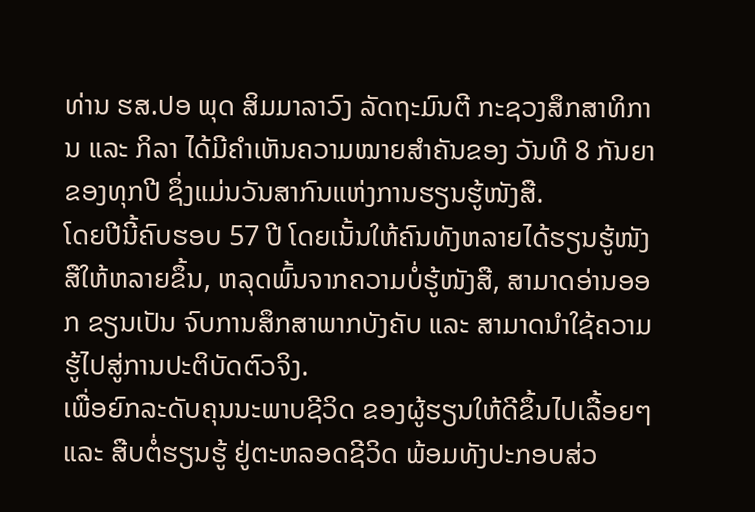ທ່ານ ຮສ.ປອ ພຸດ ສິມມາລາວົງ ລັດຖະມົນຕີ ກະຊວງສຶກສາທິການ ແລະ ກິລາ ໄດ້ມີຄຳເຫັນຄວາມໝາຍສໍາຄັນຂອງ ວັນທີ 8 ກັນຍາຂອງທຸກປີ ຊຶ່ງແມ່ນວັນສາກົນແຫ່ງການຮຽນຮູ້ໜັງສື.
ໂດຍປີນີ້ຄົບຮອບ 57 ປີ ໂດຍເນັ້ນໃຫ້ຄົນທັງຫລາຍໄດ້ຮຽນຮູ້ໜັງສືໃຫ້ຫລາຍຂຶ້ນ, ຫລຸດພົ້ນຈາກຄວາມບໍ່ຮູ້ໜັງສື, ສາມາດອ່ານອອກ ຂຽນເປັນ ຈົບການສຶກສາພາກບັງຄັບ ແລະ ສາມາດນໍາໃຊ້ຄວາມຮູ້ໄປສູ່ການປະຕິບັດຕົວຈິງ.
ເພື່ອຍົກລະດັບຄຸນນະພາບຊີວິດ ຂອງຜູ້ຮຽນໃຫ້ດີຂຶ້ນໄປເລື້ອຍໆ ແລະ ສືບຕໍ່ຮຽນຮູ້ ຢູ່ຕະຫລອດຊີວິດ ພ້ອມທັງປະກອບສ່ວ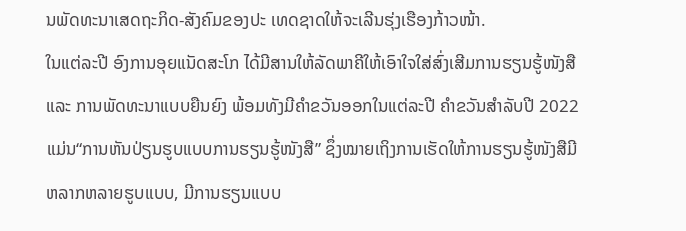ນພັດທະນາເສດຖະກິດ-ສັງຄົມຂອງປະ ເທດຊາດໃຫ້ຈະເລີນຮຸ່ງເຮືອງກ້າວໜ້າ.
ໃນແຕ່ລະປີ ອົງການອຸຍແນັດສະໂກ ໄດ້ມີສານໃຫ້ລັດພາຄີໃຫ້ເອົາໃຈໃສ່ສົ່ງເສີມການຮຽນຮູ້ໜັງສື ແລະ ການພັດທະນາແບບຍືນຍົງ ພ້ອມທັງມີຄໍາຂວັນອອກໃນແຕ່ລະປີ ຄຳຂວັນສໍາລັບປີ 2022 ແມ່ນ“ການຫັນປ່ຽນຮູບແບບການຮຽນຮູ້ໜັງສື” ຊຶ່ງໝາຍເຖິງການເຮັດໃຫ້ການຮຽນຮູ້ໜັງສືມີຫລາກຫລາຍຮູບແບບ, ມີການຮຽນແບບ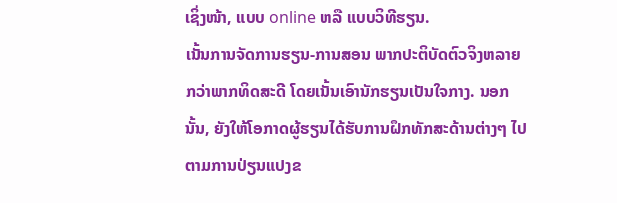ເຊິ່ງໜ້າ, ແບບ online ຫລື ແບບວິທີຮຽນ.
ເນັ້ນການຈັດການຮຽນ-ການສອນ ພາກປະຕິບັດຕົວຈິງຫລາຍກວ່າພາກທິດສະດີ ໂດຍເນັ້ນເອົານັກຮຽນເປັນໃຈກາງ. ນອກນັ້ນ, ຍັງໃຫ້ໂອກາດຜູ້ຮຽນໄດ້ຮັບການຝຶກທັກສະດ້ານຕ່າງໆ ໄປຕາມການປ່ຽນແປງຂ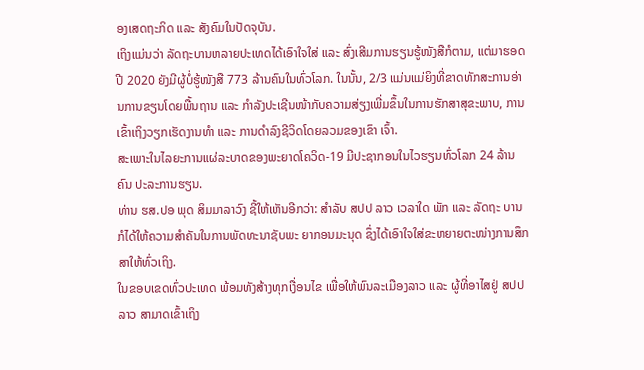ອງເສດຖະກິດ ແລະ ສັງຄົມໃນປັດຈຸບັນ.
ເຖິງແມ່ນວ່າ ລັດຖະບານຫລາຍປະເທດໄດ້ເອົາໃຈໃສ່ ແລະ ສົ່ງເສີມການຮຽນຮູ້ໜັງສືກໍຕາມ, ແຕ່ມາຮອດປີ 2020 ຍັງມີຜູ້ບໍ່ຮູ້ໜັງສື 773 ລ້ານຄົນໃນທົ່ວໂລກ. ໃນນັ້ນ, 2/3 ແມ່ນແມ່ຍິງທີ່ຂາດທັກສະການອ່ານການຂຽນໂດຍພື້ນຖານ ແລະ ກຳລັງປະເຊີນໜ້າກັບຄວາມສ່ຽງເພີ່ມຂຶ້ນໃນການຮັກສາສຸຂະພາບ, ການເຂົ້າເຖິງວຽກເຮັດງານທຳ ແລະ ການດໍາລົງຊີວິດໂດຍລວມຂອງເຂົາ ເຈົ້າ.
ສະເພາະໃນໄລຍະການແຜ່ລະບາດຂອງພະຍາດໂຄວິດ-19 ມີປະຊາກອນໃນໄວຮຽນທົ່ວໂລກ 24 ລ້ານຄົນ ປະລະການຮຽນ.
ທ່ານ ຮສ.ປອ ພຸດ ສິມມາລາວົງ ຊີ້ໃຫ້ເຫັນອີກວ່າ: ສຳລັບ ສປປ ລາວ ເວລາໃດ ພັກ ແລະ ລັດຖະ ບານ ກໍໄດ້ໃຫ້ຄວາມສໍາຄັນໃນການພັດທະນາຊັບພະ ຍາກອນມະນຸດ ຊຶ່ງໄດ້ເອົາໃຈໃສ່ຂະຫຍາຍຕະໜ່າງການສຶກສາໃຫ້ທົ່ວເຖິງ.
ໃນຂອບເຂດທົ່ວປະເທດ ພ້ອມທັງສ້າງທຸກເງື່ອນໄຂ ເພື່ອໃຫ້ພົນລະເມືອງລາວ ແລະ ຜູ້ທີ່ອາໄສຢູ່ ສປປ ລາວ ສາມາດເຂົ້າເຖິງ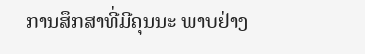ການສຶກສາທີ່ມີຄຸນນະ ພາບຢ່າງ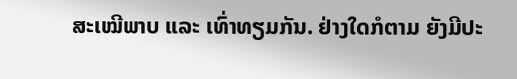ສະເໝີພາບ ແລະ ເທົ່າທຽມກັນ. ຢ່າງໃດກໍຕາມ ຍັງມີປະ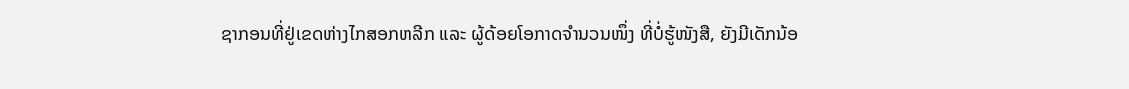ຊາກອນທີ່ຢູ່ເຂດຫ່າງໄກສອກຫລີກ ແລະ ຜູ້ດ້ອຍໂອກາດຈຳນວນໜຶ່ງ ທີ່ບໍ່ຮູ້ໜັງສື, ຍັງມີເດັກນ້ອ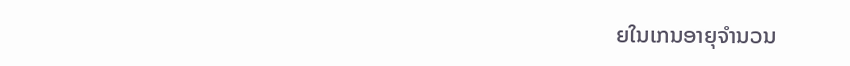ຍໃນເກນອາຍຸຈຳນວນ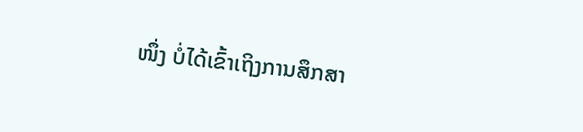ໜຶ່ງ ບໍ່ໄດ້ເຂົ້າເຖິງການສຶກສາ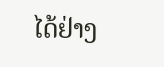ໄດ້ຢ່າງ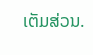ເຕັມສ່ວນ.